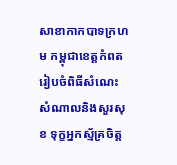សាខាកាកបាទក្រហម កម្ពុជាខេត្តកំពត រៀបចំពិធីសំណេះ សំណាលនិងសួរសុខ ទុក្ខអ្នកស្ម័គ្រចិត្ត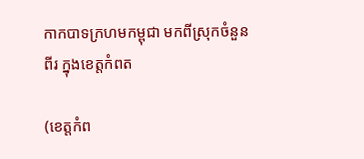កាកបាទក្រហមកម្ពុជា មកពីស្រុកចំនួនពីរ ក្នុងខេត្តកំពត

(ខេត្តកំព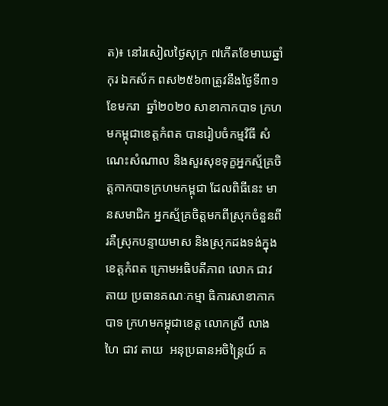ត)៖ នៅរសៀលថ្ងៃសុក្រ ៧កើតខែមាឃឆ្នាំកុរ ឯកស័ក ពស២៥៦៣ត្រូវនឹងថ្ងៃទី៣១ ខែមករា  ឆ្នាំ២០២០ សាខាកាកបាទ ក្រហមកម្ពុជាខេត្តកំពត បានរៀបចំកម្មវិធី សំណេះសំណាល និងសួរសុខទុក្ខអ្នកស្ម័គ្រចិត្តកាកបាទក្រហមកម្ពុជា ដែលពិធីនេះ មានសមាជិក អ្នកស្ម័គ្រចិត្តមកពីស្រុកចំនួនពីរគឺស្រុកបន្ទាយមាស និងស្រុកដងទង់ក្នុងខេត្តកំពត ក្រោមអធិបតីភាព លោក ជាវ តាយ ប្រធានគណៈកម្មា ធិការសាខាកាកបាទ ក្រហមកម្ពុជាខេត្ត លោកស្រី លាង ហៃ ជាវ តាយ  អនុប្រធានអចិន្ត្រៃយ៍ គ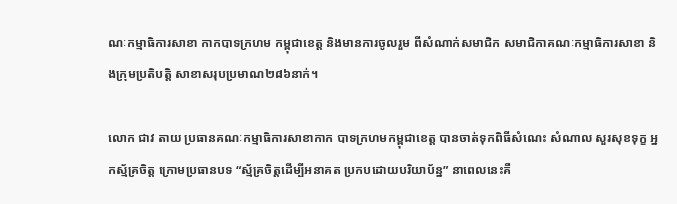ណៈកម្មាធិការសាខា កាកបាទក្រហម កម្ពុជាខេត្ត និងមានការចូលរួម ពីសំណាក់សមាជិក សមាជិកាគណៈកម្មាធិការសាខា និងក្រុមប្រតិបត្តិ សាខាសរុបប្រមាណ២៨៦នាក់។

លោក ជាវ តាយ ប្រធានគណៈកម្មាធិការសាខាកាក បាទក្រហមកម្ពុជាខេត្ត បានចាត់ទុកពិធីសំណេះ សំណាល សួរសុខទុក្ខ អ្នកស្ម័គ្រចិត្ត ក្រោមប្រធានបទ “ស្ម័គ្រចិត្តដើម្បីអនាគត ប្រកបដោយបរិយាប័ន្ន” នាពេលនេះគឺ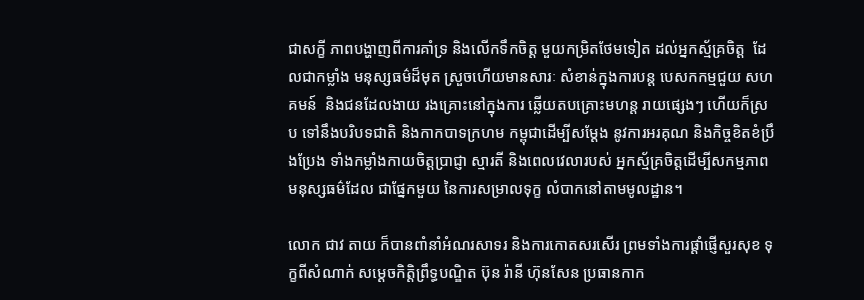ជាសក្ខី ភាពបង្ហាញពីការគាំទ្រ និងលើកទឹកចិត្ត មួយកម្រិតថែមទៀត ដល់អ្នកស្ម័គ្រចិត្ត  ដែលជាកម្លាំង មនុស្សធម៌ដ៏មុត ស្រួចហើយមានសារៈ សំខាន់ក្នុងការបន្ត បេសកកម្មជួយ សហគមន៍  និងជនដែលងាយ រងគ្រោះនៅក្នុងការ ឆ្លើយតបគ្រោះមហន្ត រាយផ្សេងៗ ហើយក៏ស្រប ទៅនឹងបរិបទជាតិ និងកាកបាទក្រហម កម្ពុជាដើម្បីសម្ដែង នូវការអរគុណ និងកិច្ចខិតខំប្រឹងប្រែង ទាំងកម្លាំងកាយចិត្តប្រាជ្ញា ស្មារតី និងពេលវេលារបស់ អ្នកស្ម័គ្រចិត្តដើម្បីសកម្មភាព មនុស្សធម៌ដែល ជាផ្នែកមួយ នៃការសម្រាលទុក្ខ លំបាកនៅតាមមូលដ្ឋាន។

លោក ជាវ តាយ ក៏បានពាំនាំអំណរសាទរ និងការកោតសរសើរ ព្រមទាំងការផ្ដាំផ្ញើសួរសុខ ទុក្ខពីសំណាក់ សម្ដេចកិត្តិព្រឹទ្ធបណ្ឌិត ប៊ុន រ៉ានី ហ៊ុនសែន ប្រធានកាក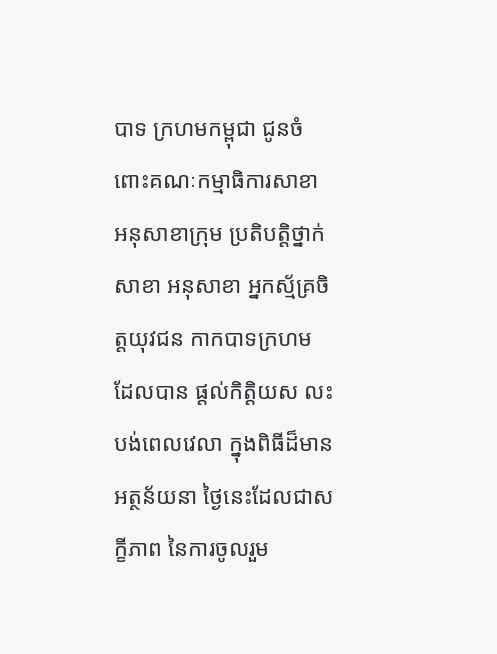បាទ ក្រហមកម្ពុជា ជូនចំពោះគណៈកម្មាធិការសាខា អនុសាខាក្រុម ប្រតិបត្តិថ្នាក់សាខា អនុសាខា អ្នកស្ម័គ្រចិត្តយុវជន កាកបាទក្រហម ដែលបាន ផ្ដល់កិត្ដិយស លះបង់ពេលវេលា ក្នុងពិធីដ៏មានអត្ថន័យនា ថ្ងៃនេះដែលជាសក្ខីភាព នៃការចូលរួម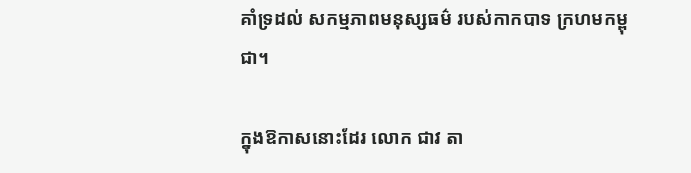គាំទ្រដល់ សកម្មភាពមនុស្សធម៌ របស់កាកបាទ ក្រហមកម្ពុជា។

ក្នុងឱកាសនោះដែរ លោក ជាវ តា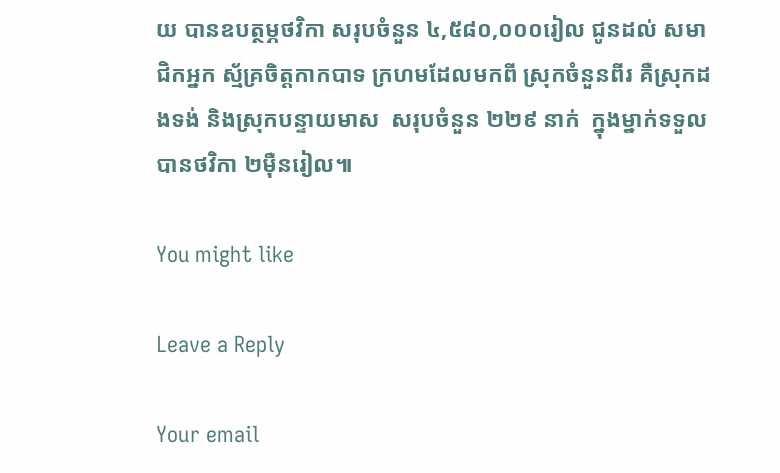យ បានឧបត្ថម្ភថវិកា សរុបចំនួន ៤,៥៨០,០០០រៀល ជូនដល់ សមាជិកអ្នក ស្ម័គ្រចិត្តកាកបាទ ក្រហមដែលមកពី ស្រុកចំនួនពីរ គឺស្រុកដងទង់ និងស្រុកបន្ទាយមាស  សរុបចំនួន ២២៩ នាក់  ក្នុងម្នាក់ទទួលបានថវិកា ២ម៉ឺនរៀល៕

You might like

Leave a Reply

Your email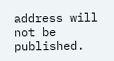address will not be published.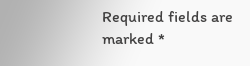Required fields are marked *